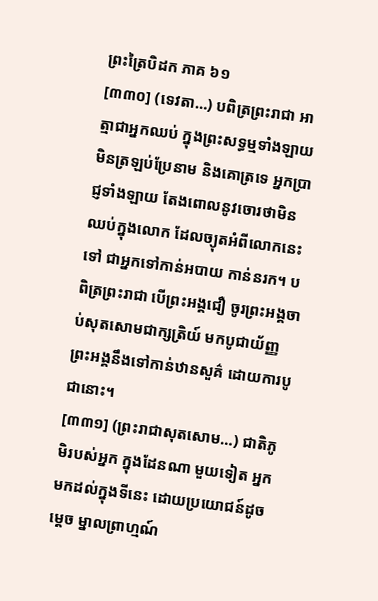ព្រះត្រៃបិដក ភាគ ៦១
[៣៣០] (ទេវតា…) បពិត្រព្រះរាជា អាត្មាជាអ្នកឈប់ ក្នុងព្រះសទ្ធម្មទាំងឡាយ មិនត្រឡប់ប្រែនាម និងគោត្រទេ អ្នកប្រាជ្ញទាំងឡាយ តែងពោលនូវចោរថាមិនឈប់ក្នុងលោក ដែលច្យុតអំពីលោកនេះទៅ ជាអ្នកទៅកាន់អបាយ កាន់នរក។ បពិត្រព្រះរាជា បើព្រះអង្គជឿ ចូរព្រះអង្គចាប់សុតសោមជាក្សត្រិយ៍ មកបូជាយ័ញ្ញ ព្រះអង្គនឹងទៅកាន់ឋានសួគ៌ ដោយការបូជានោះ។
[៣៣១] (ព្រះរាជាសុតសោម…) ជាតិភូមិរបស់អ្នក ក្នុងដែនណា មួយទៀត អ្នកមកដល់ក្នុងទីនេះ ដោយប្រយោជន៍ដូចម្តេច ម្នាលព្រាហ្មណ៍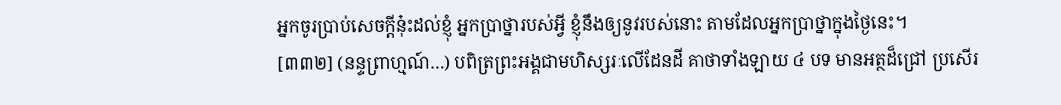អ្នកចូរប្រាប់សេចក្តីនុ៎ះដល់ខ្ញុំ អ្នកប្រាថ្នារបស់អ្វី ខ្ញុំនឹងឲ្យនូវរបស់នោះ តាមដែលអ្នកប្រាថ្នាក្នុងថ្ងៃនេះ។
[៣៣២] (នន្ទព្រាហ្មណ៍…) បពិត្រព្រះអង្គជាមហិស្សរៈលើដែនដី គាថាទាំងឡាយ ៤ បទ មានអត្ថដ៏ជ្រៅ ប្រសើរ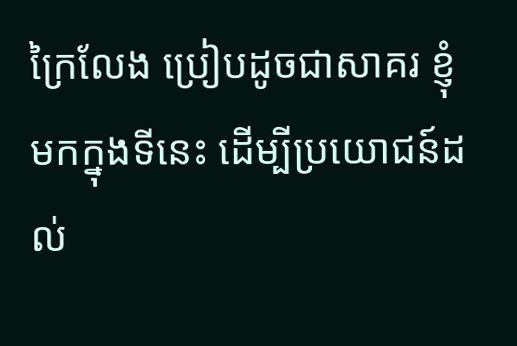ក្រៃលែង ប្រៀបដូចជាសាគរ ខ្ញុំមកក្នុងទីនេះ ដើម្បីប្រយោជន៍ដល់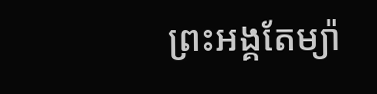ព្រះអង្គតែម្យ៉ា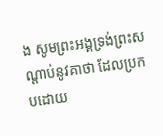ង សូមព្រះអង្គទ្រង់ព្រះសណ្តាប់នូវគាថា ដែលប្រកបដោយ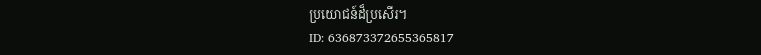ប្រយោជន៍ដ៏ប្រសើរ។
ID: 636873372655365817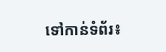ទៅកាន់ទំព័រ៖